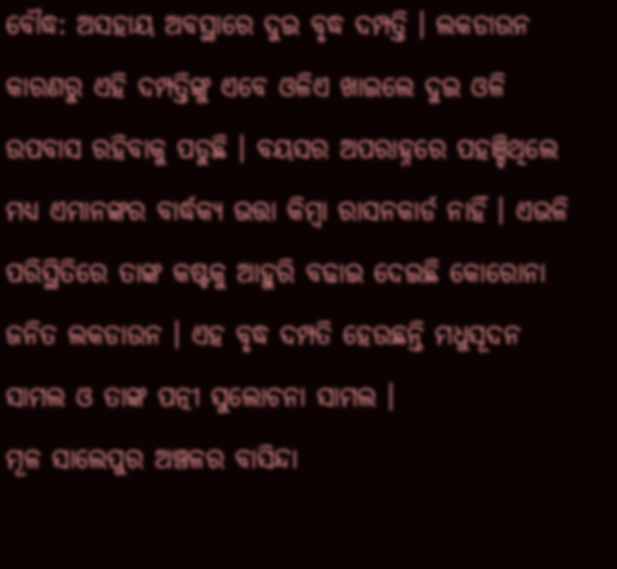ବୌଦ୍ଧ: ଅସହାୟ ଅବସ୍ଥାରେ ଦୁଇ ବୃଦ୍ଧ ଦମ୍ପତ୍ତି । ଲକଡାଉନ କାରଣରୁ ଏହି ଦମ୍ପତ୍ତିଙ୍କୁ ଏବେ ଓଳିଏ ଖାଇଲେ ଦୁଇ ଓଳି ଉପବାସ ରହିବାକୁ ପଡୁଛି । ବୟସର ଅପରାହ୍ନରେ ପହଞ୍ଚିଥିଲେ ମଧ୍ୟ ଏମାନଙ୍କର ବାର୍ଦ୍ଧକ୍ୟ ଭତ୍ତା କିମ୍ବା ରାସନକାର୍ଡ ନାହିଁ । ଏଭଳି ପରିସ୍ଥିତିରେ ତାଙ୍କ କଷ୍ଟକୁ ଆହୁରି ବଢାଇ ଦେଇଛି କୋରୋନା ଜନିତ ଲକଡାଉନ । ଏହ ବୃଦ୍ଧ ଦମ୍ପତି ହେଉଛନ୍ତି ମଧୁସୂଦନ ସାମଲ ଓ ତାଙ୍କ ପତ୍ନୀ ସୁଲୋଚନା ସାମଲ ।
ମୂଳ ସାଲେପୁର ଅଞ୍ଚଳର ବାସିନ୍ଦା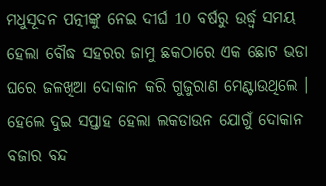ମଧୁସୂଦନ ପତ୍ନୀଙ୍କୁ ନେଇ ଦୀର୍ଘ 10 ବର୍ଷରୁ ଉର୍ଦ୍ଧ୍ବ ସମୟ ହେଲା ବୌଦ୍ଧ ସହରର ଜାମୁ ଛକଠାରେ ଏକ ଛୋଟ ଭଡା ଘରେ ଜଳଖିଆ ଦୋକାନ କରି ଗୁଜୁରାଣ ମେଣ୍ଟାଉଥିଲେ । ହେଲେ ଦୁଇ ସପ୍ତାହ ହେଲା ଲକଡାଉନ ଯୋଗୁଁ ଦୋକାନ ବଜାର ବନ୍ଦ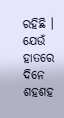ରହିଛି ।
ଯେଉଁ ହାତରେ ଦିନେ ଶହଶହ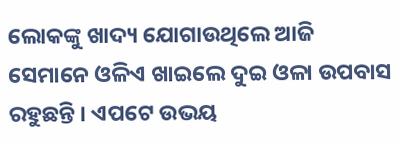ଲୋକଙ୍କୁ ଖାଦ୍ୟ ଯୋଗାଉଥିଲେ ଆଜି ସେମାନେ ଓଳିଏ ଖାଇଲେ ଦୁଇ ଓଳା ଉପବାସ ରହୁଛନ୍ତି । ଏପଟେ ଉଭୟ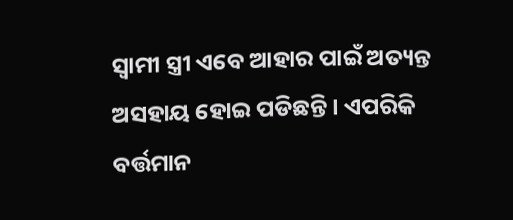ସ୍ବାମୀ ସ୍ତ୍ରୀ ଏବେ ଆହାର ପାଇଁ ଅତ୍ୟନ୍ତ ଅସହାୟ ହୋଇ ପଡିଛନ୍ତି । ଏପରିକି ବର୍ତ୍ତମାନ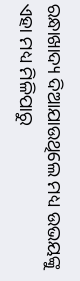ରନ୍ଧାଖାଦ୍ୟ ଦିଆଯାଉଥିଲେ ମଧ୍ୟ ଉଭୟଙ୍କୁ ଏହା ମଧ୍ୟ ମିଳିପାରୁ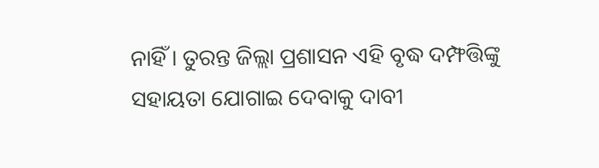ନାହିଁ । ତୁରନ୍ତ ଜିଲ୍ଲା ପ୍ରଶାସନ ଏହି ବୃଦ୍ଧ ଦମ୍ଫତ୍ତିଙ୍କୁ ସହାୟତା ଯୋଗାଇ ଦେବାକୁ ଦାବୀ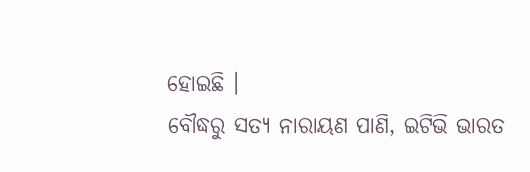ହୋଇଛି ।
ବୌଦ୍ଧରୁ ସତ୍ୟ ନାରାୟଣ ପାଣି, ଇଟିଭି ଭାରତ